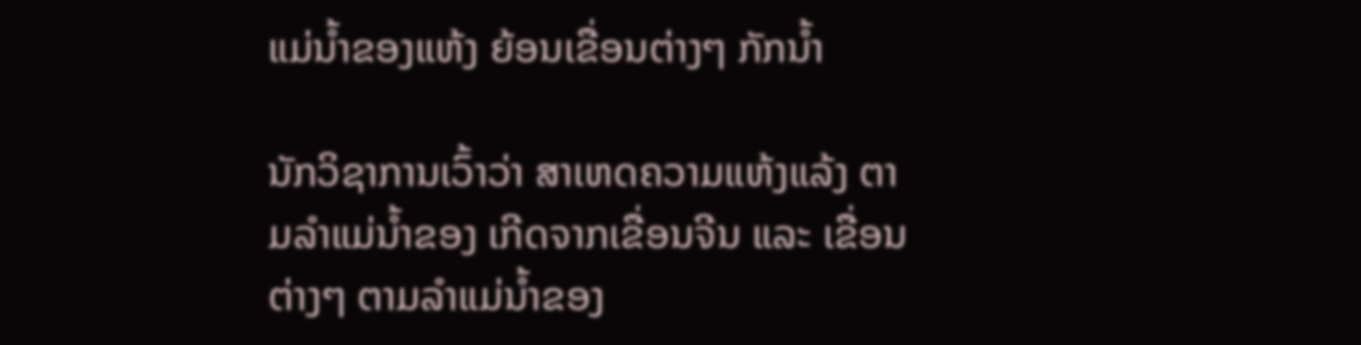ແມ່ນໍ້າຂອງແຫ້ງ ຍ້ອນເຂື່ອນຕ່າງໆ ກັກນໍ້າ

ນັກວິຊາການເວົ້າວ່າ ສາເຫດຄວາມແຫ້ງແລ້ງ ຕາມລຳແມ່ນ້ຳຂອງ ເກີດຈາກເຂື່ອນຈີນ ແລະ ເຂື່ອນຕ່າງໆ ຕາມລຳແມ່ນ້ຳຂອງ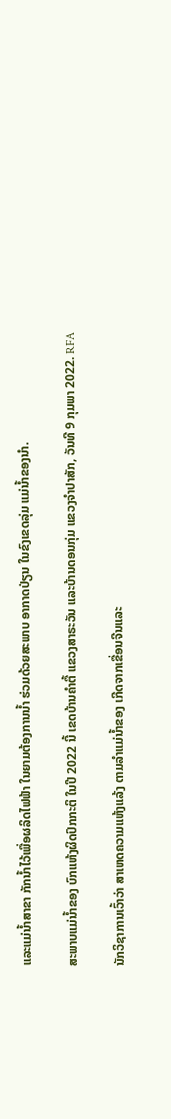ແລະແມ່ນ້ຳສາຂາ ກັກນ້ຳໄວ້ເພື່ອຜລິດໄຟຟ້າ ໃນຍາມຕ້ອງການນ້ຳ ຮ່ວມດ້ວຍສະພາບ ອາກາດປ່ຽນ ໃນຂົງເຂດລຸ່ມ ແມ່ນໍ້າຂອງນໍາ.

ສະພາບແມ່ນ້ຳຂອງ ບົກແຫ້ງຜິດປົກກະຕິ ໃນປີ 2022 ນີ້ ເຂດບ້ານຄຳຕື້ ແຂວງສາຣະວັນ ແລະບ້ານດອນກຸ່ມ ແຂວງຈຳປາສັກ, ວັນທີ 9 ກຸມພາ 2022. RFA

ນັກວິຊາການເວົ້າວ່າ ສາເຫດຄວາມແຫ້ງແລ້ງ ຕາມລຳແມ່ນ້ຳຂອງ ເກີດຈາກເຂື່ອນຈີນແລະ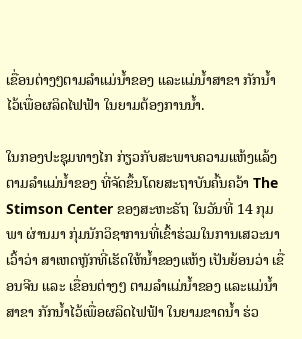ເຂື່ອນຕ່າງໆຕາມລຳແມ່ນ້ຳຂອງ ແລະແມ່ນ້ຳສາຂາ ກັກນ້ຳໄວ້ເພື່ອຜລິດໄຟຟ້າ ໃນຍາມຕ້ອງການນ້ຳ.

ໃນກອງປະຊຸມທາງໄກ ກ່ຽວກັບສະພາບຄວາມແຫ້ງແລ້ງ ຕາມລຳແມ່ນ້ຳຂອງ ທີ່ຈັດຂຶ້ນໂດຍສະຖາບັນຄົ້ນຄວ້າ The Stimson Center ຂອງສະຫະຣັຖ ໃນວັນທີ່ 14 ກຸມພາ ຜ່ານມາ ກຸ່ມນັກວິຊາການທີ່ເຂົ້າຮ່ວມໃນການເສວະນາ ເວົ້າວ່າ ສາເຫດຫຼັກທີ່ເຮັດໃຫ້ນ້ຳຂອງແຫ້ງ ເປັນຍ້ອນວ່າ ເຂື່ອນຈີນ ແລະ ເຂື່ອນຕ່າງໆ ຕາມລຳແມ່ນ້ຳຂອງ ແລະແມ່ນ້ຳສາຂາ ກັກນ້ຳໄວ້ເພື່ອຜລິດໄຟຟ້າ ໃນຍາມຂາດນ້ຳ ຮ່ວ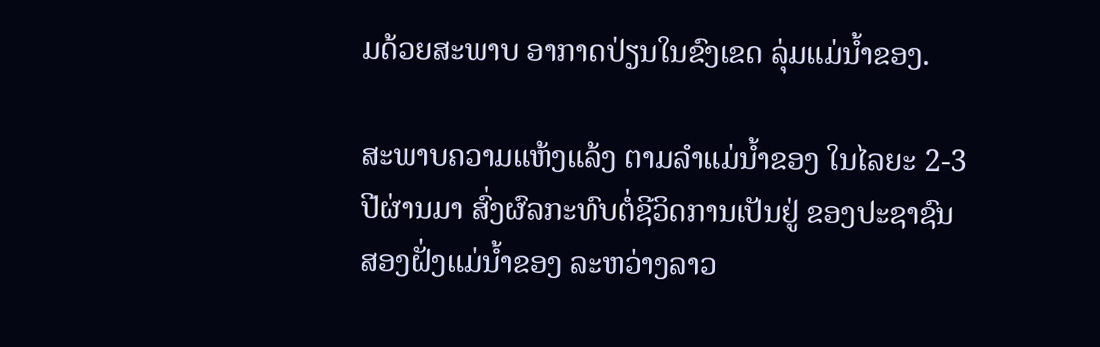ມດ້ວຍສະພາບ ອາກາດປ່ຽນໃນຂົງເຂດ ລຸ່ມແມ່ນໍ້າຂອງ.

ສະພາບຄວາມແຫ້ງແລ້ງ ຕາມລຳແມ່ນ້ຳຂອງ ໃນໄລຍະ 2-3 ປີຜ່ານມາ ສົ່ງຜົລກະທົບຕໍ່ຊີວິດການເປັນຢູ່ ຂອງປະຊາຊົນ ສອງຝັ່ງແມ່ນ້ຳຂອງ ລະຫວ່າງລາວ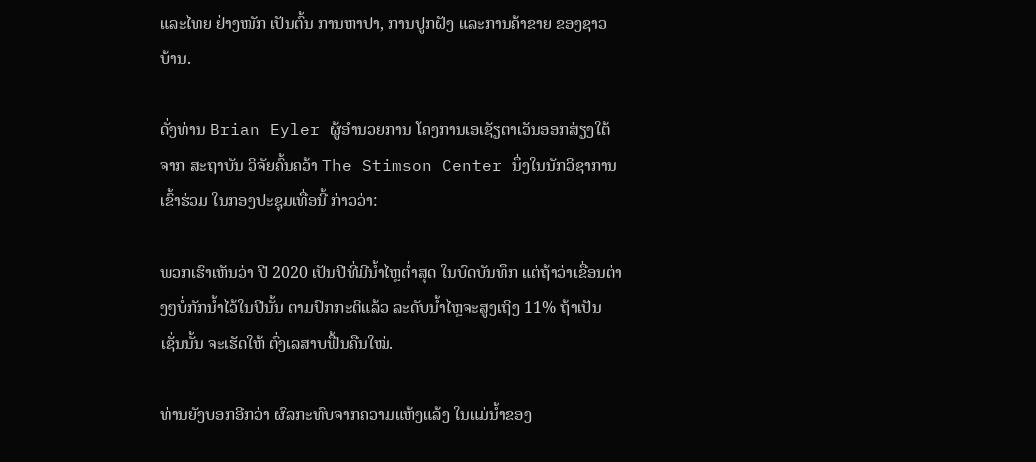ແລະໄທຍ ຢ່າງໜັກ ເປັນຕົ້ນ ການຫາປາ, ການປູກຝັງ ແລະການຄ້າຂາຍ ຂອງຊາວບ້ານ.

ດັ່ງທ່ານ Brian Eyler ຜູ້ອຳນວຍການ ໂຄງການເອເຊັຽຕາເວັນອອກສ່ຽງໃຕ້ ຈາກ ສະຖາບັນ ວິຈັຍຄົ້ນຄວ້າ The Stimson Center ນຶ່ງໃນນັກວິຊາການເຂົ້າຮ່ວມ ໃນກອງປະຊຸມເທື່ອນີ້ ກ່າວວ່າ:

ພວກເຮົາເຫັນວ່າ ປີ 2020 ເປັນປີທີ່ມີນ້ຳໄຫຼຕ່ຳສຸດ ໃນບົດບັນທຶກ ແຕ່ຖ້າວ່າເຂື່ອນຕ່າງໆບໍ່ກັກນ້ຳໄວ້ໃນປີນັ້ນ ຕາມປົກກະຕິແລ້ວ ລະດັບນໍ້າໄຫຼຈະສູງເຖິງ 11% ຖ້າເປັນເຊັ່ນນັ້ນ ຈະເຮັດໃຫ້ ຕົ່ງເລສາບຟື້ນຄືນໃໝ່.

ທ່ານຍັງບອກອີກວ່າ ຜົລກະທົບຈາກຄວາມແຫ້ງແລ້ງ ໃນແມ່ນ້ຳຂອງ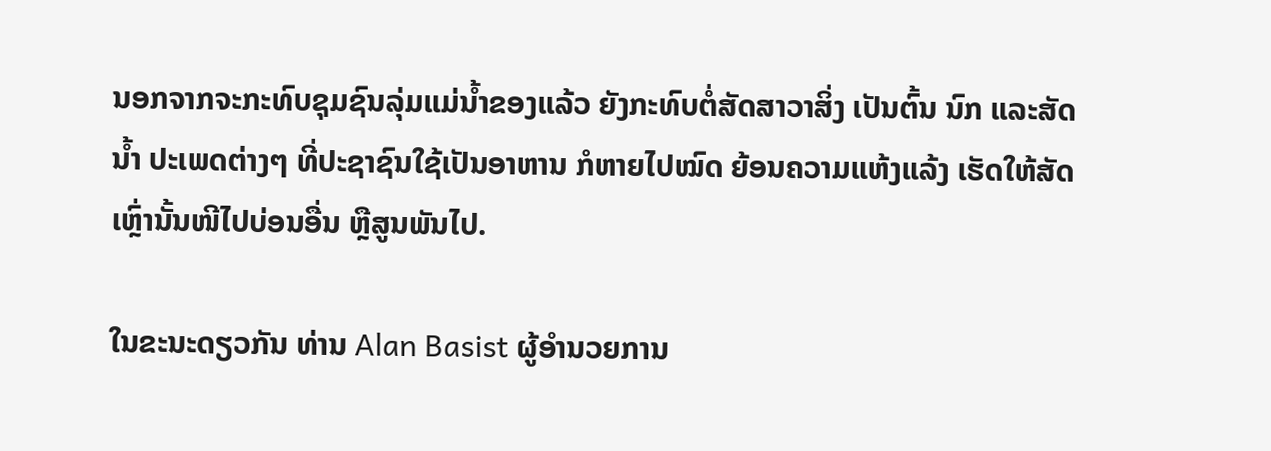ນອກຈາກຈະກະທົບຊຸມຊົນລຸ່ມແມ່ນ້ຳຂອງແລ້ວ ຍັງກະທົບຕໍ່ສັດສາວາສິ່ງ ເປັນຕົ້ນ ນົກ ແລະສັດນ້ຳ ປະເພດຕ່າງໆ ທີ່ປະຊາຊົນໃຊ້ເປັນອາຫານ ກໍຫາຍໄປໝົດ ຍ້ອນຄວາມແຫ້ງແລ້ງ ເຮັດໃຫ້ສັດເຫຼົ່ານັ້ນໜີໄປບ່ອນອື່ນ ຫຼືສູນພັນໄປ.

ໃນຂະນະດຽວກັນ ທ່ານ Alan Basist ຜູ້ອຳນວຍການ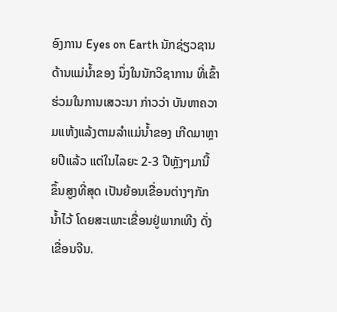ອົງການ Eyes on Earth ນັກຊ່ຽວຊານດ້ານແມ່ນ້ຳຂອງ ນຶ່ງໃນນັກວິຊາການ ທີ່ເຂົ້າຮ່ວມໃນການເສວະນາ ກ່າວວ່າ ບັນຫາຄວາມແຫ້ງແລ້ງຕາມລຳແມ່ນ້ຳຂອງ ເກີດມາຫຼາຍປີແລ້ວ ແຕ່ໃນໄລຍະ 2-3 ປີຫຼັງໆມານີ້ ຂຶ້ນສູງທີ່ສຸດ ເປັນຍ້ອນເຂື່ອນຕ່າງໆກັກນໍ້າໄວ້ ໂດຍສະເພາະເຂື່ອນຢູ່ພາກເທີງ ດັ່ງເຂື່ອນຈີນ.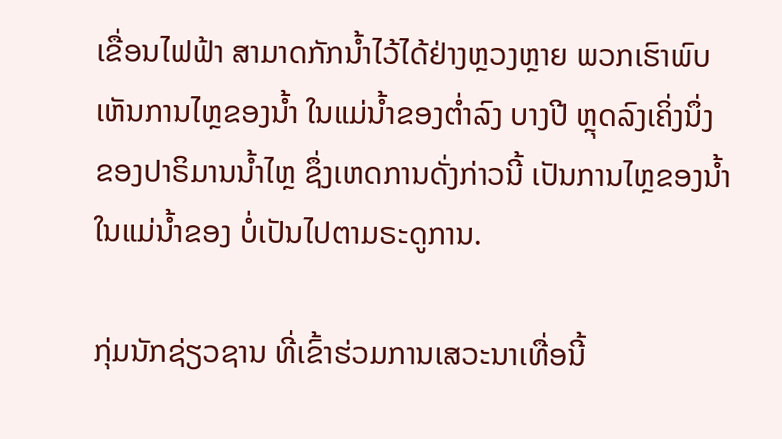ເຂື່ອນໄຟຟ້າ ສາມາດກັກນ້ຳໄວ້ໄດ້ຢ່າງຫຼວງຫຼາຍ ພວກເຮົາພົບເຫັນການໄຫຼຂອງນ້ຳ ໃນແມ່ນ້ຳຂອງຕ່ຳລົງ ບາງປີ ຫຼຸດລົງເຄິ່ງນຶ່ງ ຂອງປາຣິມານນ້ຳໄຫຼ ຊຶ່ງເຫດການດັ່ງກ່າວນີ້ ເປັນການໄຫຼຂອງນ້ຳໃນແມ່ນ້ຳຂອງ ບໍ່ເປັນໄປຕາມຣະດູການ.

ກຸ່ມນັກຊ່ຽວຊານ ທີ່ເຂົ້າຮ່ວມການເສວະນາເທື່ອນີ້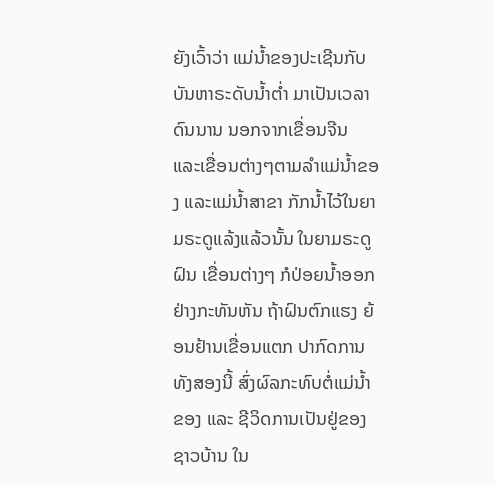ຍັງເວົ້າວ່າ ແມ່ນ້ຳຂອງປະເຊີນກັບບັນຫາຣະດັບນ້ຳຕ່ຳ ມາເປັນເວລາດົນນານ ນອກຈາກເຂື່ອນຈີນ ແລະເຂື່ອນຕ່າງໆຕາມລຳແມ່ນ້ຳຂອງ ແລະແມ່ນ້ຳສາຂາ ກັກນ້ຳໄວ້ໃນຍາມຣະດູແລ້ງແລ້ວນັ້ນ ໃນຍາມຣະດູຝົນ ເຂື່ອນຕ່າງໆ ກໍປ່ອຍນ້ຳອອກຢ່າງກະທັນຫັນ ຖ້າຝົນຕົກແຮງ ຍ້ອນຢ້ານເຂື່ອນແຕກ ປາກົດການທັງສອງນີ້ ສົ່ງຜົລກະທົບຕໍ່ແມ່ນ້ຳຂອງ ແລະ ຊີວິດການເປັນຢູ່ຂອງຊາວບ້ານ ໃນ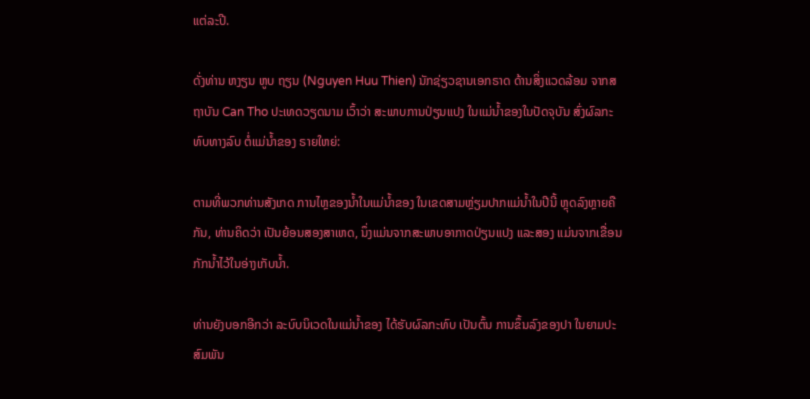ແຕ່ລະປີ.

ດັ່ງທ່ານ ຫງຽນ ຫູບ ຖຽນ (Nguyen Huu Thien) ນັກຊ່ຽວຊານເອກຣາດ ດ້ານສິ່ງແວດລ້ອມ ຈາກສຖາບັນ Can Tho ປະເທດວຽດນາມ ເວົ້າວ່າ ສະພາບການປ່ຽນແປງ ໃນແມ່ນ້ຳຂອງໃນປັດຈຸບັນ ສົ່ງຜົລກະທົບທາງລົບ ຕໍ່ແມ່ນ້ຳຂອງ ຣາຍໃຫຍ່:

ຕາມທີ່ພວກທ່ານສັງເກດ ການໄຫຼຂອງນ້ຳໃນແມ່ນ້ຳຂອງ ໃນເຂດສາມຫຼ່ຽມປາກແມ່ນ້ຳໃນປີນີ້ ຫຼຸດລົງຫຼາຍຄືກັນ, ທ່ານຄິດວ່າ ເປັນຍ້ອນສອງສາເຫດ, ນຶ່ງແມ່ນຈາກສະພາບອາກາດປ່ຽນແປງ ແລະສອງ ແມ່ນຈາກເຂື່ອນກັກນ້ຳໄວ້ໃນອ່າງເກັບນ້ຳ.

ທ່ານຍັງບອກອີກວ່າ ລະບົບນິເວດໃນແມ່ນ້ຳຂອງ ໄດ້ຮັບຜົລກະທົບ ເປັນຕົ້ນ ການຂຶ້ນລົງຂອງປາ ໃນຍາມປະສົມພັນ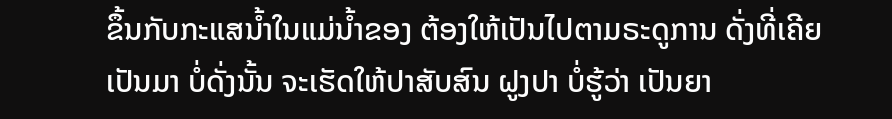ຂຶ້ນກັບກະແສນ້ຳໃນແມ່ນ້ຳຂອງ ຕ້ອງໃຫ້ເປັນໄປຕາມຣະດູການ ດັ່ງທີ່ເຄີຍເປັນມາ ບໍ່ດັ່ງນັ້ນ ຈະເຮັດໃຫ້ປາສັບສົນ ຝູງປາ ບໍ່ຮູ້ວ່າ ເປັນຍາ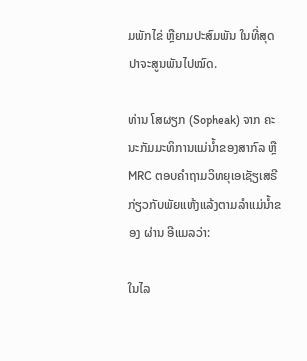ມພັກໄຂ່ ຫຼືຍາມປະສົມພັນ ໃນທີ່ສຸດ ປາຈະສູນພັນໄປໝົດ.

ທ່ານ ໂສຜຽກ (Sopheak) ຈາກ ຄະນະກັມມະທິການແມ່ນ້ຳຂອງສາກົລ ຫຼື MRC ຕອບຄຳຖາມວິທຍຸເອເຊັຽເສຣີ ກ່ຽວກັບພັຍແຫ້ງແລ້ງຕາມລຳແມ່ນ້ຳຂອງ ຜ່ານ ອີແມລວ່າ:

ໃນໄລ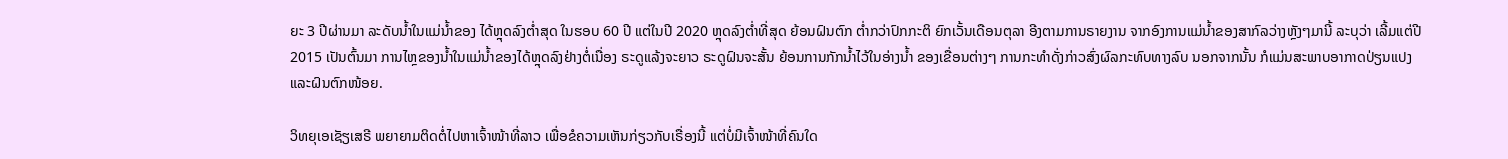ຍະ 3 ປີຜ່ານມາ ລະດັບນ້ຳໃນແມ່ນ້ຳຂອງ ໄດ້ຫຼຸດລົງຕ່ຳສຸດ ໃນຮອບ 60 ປີ ແຕ່ໃນປີ 2020 ຫຼຸດລົງຕ່ຳທີ່ສຸດ ຍ້ອນຝົນຕົກ ຕ່ຳກວ່າປົກກະຕິ ຍົກເວັ້ນເດືອນຕຸລາ ອີງຕາມການຣາຍງານ ຈາກອົງການແມ່ນ້ຳຂອງສາກົລວ່າງຫຼັງໆມານີ້ ລະບຸວ່າ ເລີ້ມແຕ່ປີ 2015 ເປັນຕົ້ນມາ ການໄຫຼຂອງນ້ຳໃນແມ່ນ້ຳຂອງໄດ້ຫຼຸດລົງຢ່າງຕໍ່ເນື່ອງ ຣະດູແລ້ງຈະຍາວ ຣະດູຝົນຈະສັ້ນ ຍ້ອນການກັກນ້ຳໄວ້ໃນອ່າງນ້ຳ ຂອງເຂື່ອນຕ່າງໆ ການກະທຳດັ່ງກ່າວສົ່ງຜົລກະທົບທາງລົບ ນອກຈາກນັ້ນ ກໍແມ່ນສະພາບອາກາດປ່ຽນແປງ ແລະຝົນຕົກໜ້ອຍ.

ວິທຍຸເອເຊັຽເສຣີ ພຍາຍາມຕິດຕໍ່ໄປຫາເຈົ້າໜ້າທີ່ລາວ ເພື່ອຂໍຄວາມເຫັນກ່ຽວກັບເຣື່ອງນີ້ ແຕ່ບໍ່ມີເຈົ້າໜ້າທີ່ຄົນໃດ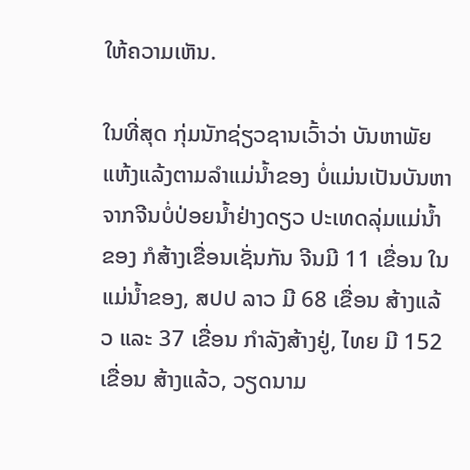ໃຫ້ຄວາມເຫັນ.

ໃນທີ່ສຸດ ກຸ່ມນັກຊ່ຽວຊານເວົ້າວ່າ ບັນຫາພັຍແຫ້ງແລ້ງຕາມລຳແມ່ນ້ຳຂອງ ບໍ່ແມ່ນເປັນບັນຫາຈາກຈີນບໍ່ປ່ອຍນ້ຳຢ່າງດຽວ ປະເທດລຸ່ມແມ່ນ້ຳຂອງ ກໍສ້າງເຂື່ອນເຊັ່ນກັນ ຈີນມີ 11 ເຂື່ອນ ໃນແມ່ນ້ຳຂອງ, ສປປ ລາວ ມີ 68 ເຂື່ອນ ສ້າງແລ້ວ ແລະ 37 ເຂື່ອນ ກຳລັງສ້າງຢູ່, ໄທຍ ມີ 152 ເຂື່ອນ ສ້າງແລ້ວ, ວຽດນາມ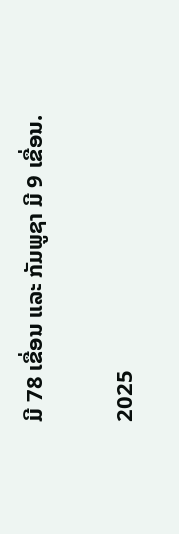ມີ 78 ເຂື່ອນ ແລະ ກັມພູຊາ ມີ 9 ເຂື່ອນ.

2025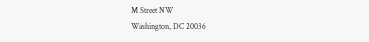M Street NW
Washington, DC 20036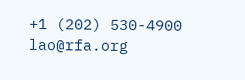+1 (202) 530-4900
lao@rfa.org